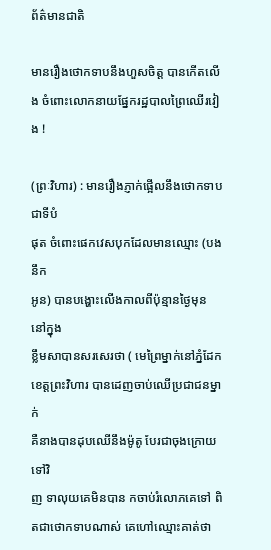ព័ត៌មានជាតិ

មានរឿងថោកទាបនឹងហួសចិត្ត បានកើតលើង ចំពោះលោកនាយផ្នែករដ្ឋបាលព្រៃឈើរវៀង !

(ព្រៈវិហារ) : មានរឿងភ្ញាក់ផ្អើលនឹងថោកទាបជាទីបំ
ផុត ចំពោះផេកវេសបុកដែលមានឈ្មោះ (បងនឹក
អូន) បានបង្ហោះលើងកាលពីប៉ុន្មានថ្ងៃមុន នៅក្នុង
ខ្លឹមសាបានសរសេរថា ( មេព្រៃម្នាក់នៅភ្នំដែក
ខេត្តព្រះវិហារ បានដេញចាប់ឈើប្រជាជនម្នាក់
គឺនាងបានដុបឈើនឹងម៉ូតូ បែរជាចុងក្រោយទៅវិ
ញ ទាលុយគេមិនបាន កចាប់រំលោភគេទៅ ពិតជាថោកទាបណាស់ គេហៅឈ្មោះគាត់ថា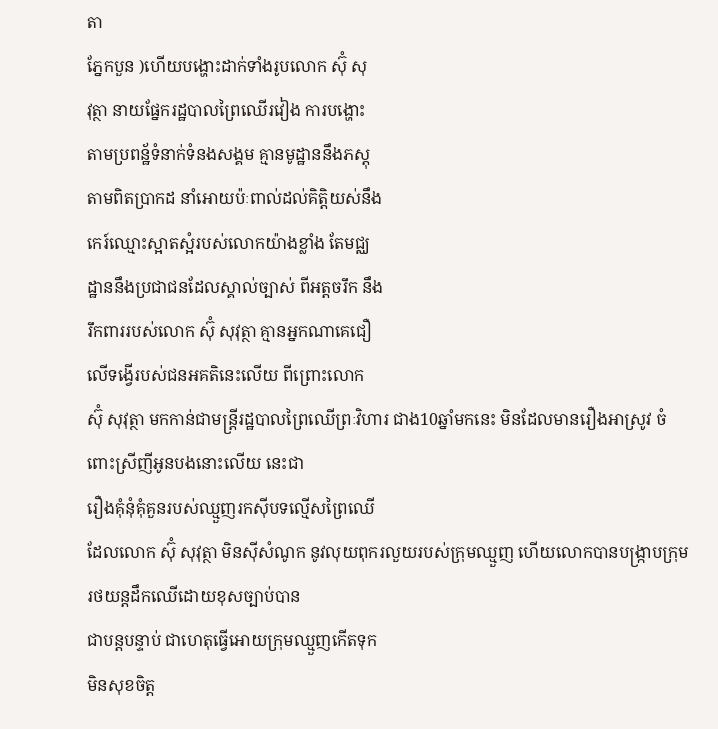តា
ភ្នែកបួន )ហើយបង្ហោះដាក់ទាំងរូបលោក ស៊ុំ សុ
វុត្ថា នាយផ្នែករដ្ឋបាលព្រៃឈើរវៀង ការបង្ហោះ
តាមប្រពន្ឋ័ទំនាក់ទំនងសង្គម គ្មានមូដ្ឋាននឹងភស្តុ
តាមពិតប្រាកដ នាំអោយប៉ៈពាល់ដល់គិត្តិយស់នឹង
កេរ៍ឈ្មោះស្អាតស្អំរបស់លោកយ៉ាងខ្លាំង តែមជ្ឈ
ដ្ឋាននឹងប្រជាជនដែលស្គាល់ច្បាស់ ពីអត្តចរឹក នឹង
រឹកពាររបស់លោក ស៊ុំ សុវុត្ថា គ្មានអ្នកណាគេជឿ
លើទង្វើរបស់ជនអគតិនេះលើយ ពីព្រោះលោក
ស៊ុំ សុវុត្ថា មកកាន់ជាមន្ត្រីរដ្ឋបាលព្រៃឈើព្រៈវិហារ ជាង10ឆ្នាំមកនេះ មិនដែលមានរឿងអាស្រូវ ចំពោះស្រីញីអូនបងនោះលើយ នេះជា
រឿងគុំនុំគុំគួនរបស់ឈ្មួញរកសុីបទល្មើសព្រៃឈើ
ដែលលោក ស៊ុំ សុវុត្ថា មិនសុីសំណូក នូវលុយពុករលួយរបស់ក្រុមឈ្មួញ ហើយលោកបានបង្ក្រាបក្រុមរថយន្តដឹកឈើដោយខុសច្បាប់បាន
ជាបន្តបន្ទាប់ ជាហេតុធ្វើអោយក្រុមឈ្មួញកើតទុក
មិនសុខចិត្ត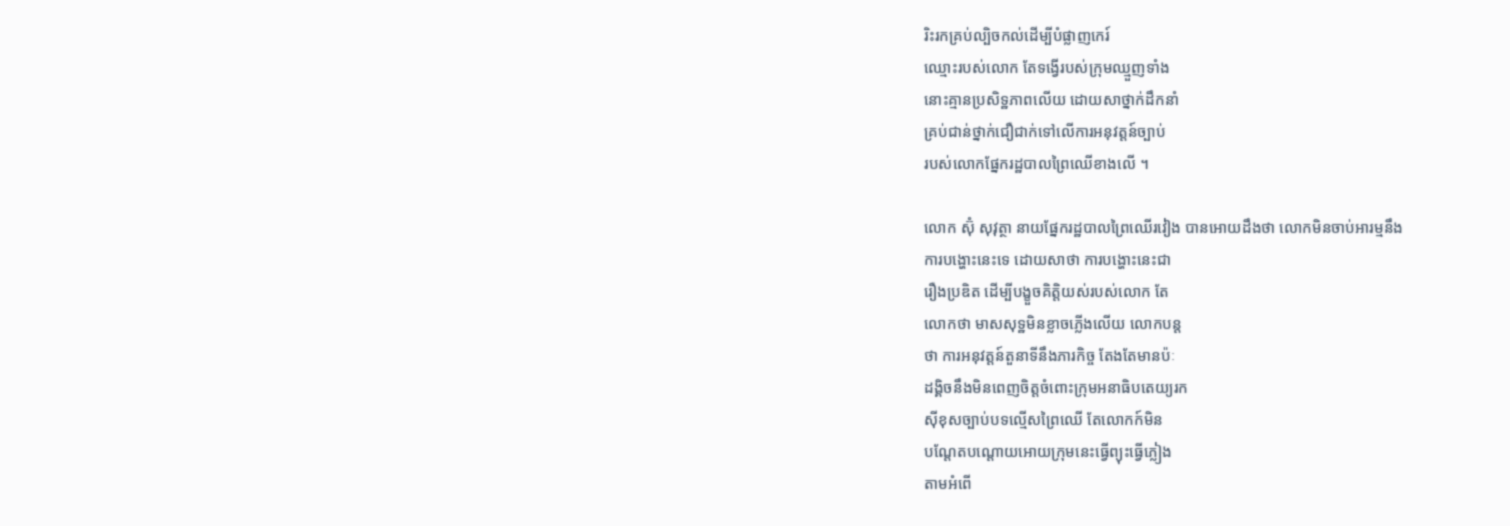រិះរកគ្រប់ល្បិចកល់ដើម្បីបំផ្លាញកេរ៍
ឈ្មោះរបស់លោក តែទង្វើរបស់ក្រុមឈ្មួញទាំង
នោះគ្មានប្រសិទ្ឋភាពលើយ ដោយសាថ្នាក់ដឹកនាំ
គ្រប់ជាន់ថ្នាក់ជឿជាក់ទៅលើការអនុវត្តន៍ច្បាប់
របស់លោកផ្នែករដ្ឋបាលព្រៃឈើខាងលើ ។

លោក ស៊ុំ សុវុត្ថា នាយផ្នែករដ្ឋបាលព្រៃឈើរវៀង បានអោយដឹងថា លោកមិនចាប់អារម្មនឹង
ការបង្ហោះនេះទេ ដោយសាថា ការបង្ហោះនេះជា
រឿងប្រឌិត ដើម្បីបង្ខួចគិត្តិយស់របស់លោក តែ
លោកថា មាសសុទ្ឋមិនខ្លាចភ្លើងលើយ លោកបន្ត
ថា ការអនុវត្តន៍តួនាទីនឹងភារកិច្ច តែងតែមានប៉ៈ
ដង្គិចនឹងមិនពេញចិត្តចំពោះក្រុមអនាធិបតេយ្យរក
សុីខុសច្បាប់បទល្មើសព្រៃឈើ តែលោកក៍មិន
បណ្តែតបណ្តោយអោយក្រុមនេះធ្វើព្យុះធ្វើភ្លៀង
តាមអំពើ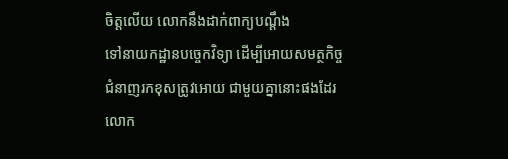ចិត្តលើយ លោកនឹងដាក់ពាក្យបណ្តឹង
ទៅនាយកដ្ឋានបច្ចេកវិទ្យា ដើម្បីអោយសមត្ថកិច្ច
ជំនាញរកខុសត្រូវអោយ ជាមួយគ្នានោះផងដែរ
លោក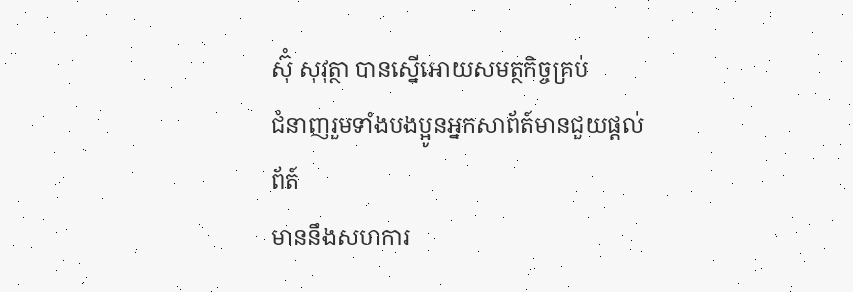ស៊ុំ សុវុត្ថា បានស្នើអោយសមត្ថកិច្ចគ្រប់
ជំនាញរួមទាំងបងប្អូនអ្នកសាព័ត៍មានជួយផ្តល់ព័ត៍
មាននឹងសហការ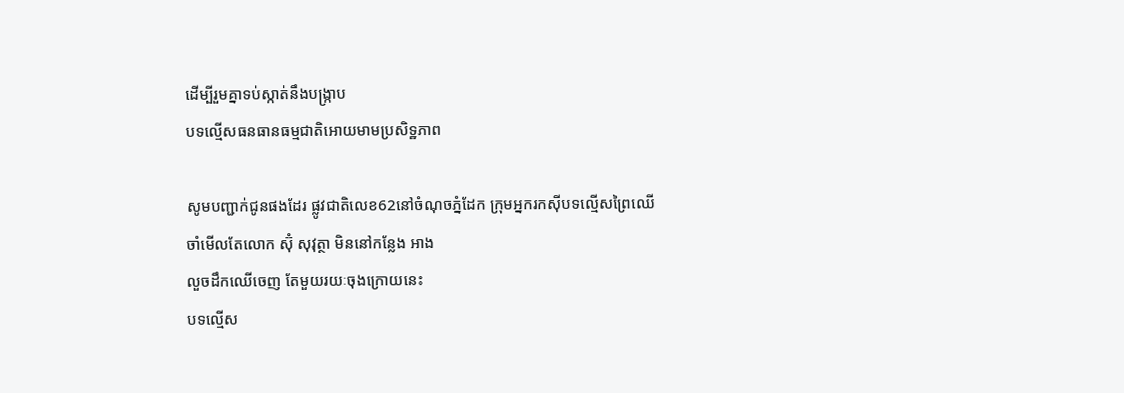ដើម្បីរួមគ្នាទប់ស្កាត់នឹងបង្ក្រាប
បទល្មើសធនធានធម្មជាតិអោយមាមប្រសិទ្ឋភាព

សូមបញ្ជាក់ជូនផងដែរ ផ្លូវជាតិលេខ62នៅចំណុចភ្នំដែក ក្រុមអ្នករកសុីបទល្មើសព្រៃឈើ
ចាំមើលតែលោក ស៊ុំ សុវុត្ថា មិននៅកន្លែង អាង
លួចដឹកឈើចេញ តែមួយរយៈចុងក្រោយនេះ
បទល្មើស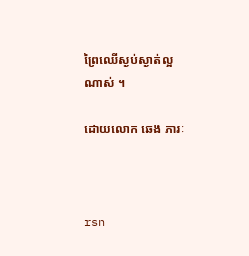ព្រៃឈើស្ងប់ស្ងាត់ល្អណាស់ ។

ដោយលោក ឆេង ភារៈ



rsn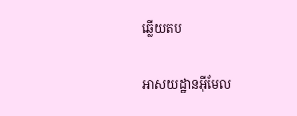ឆ្លើយតប

អាសយដ្ឋានអ៊ីមែល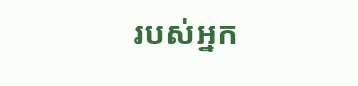របស់អ្នក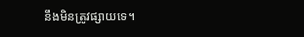នឹងមិនត្រូវផ្សាយទេ។